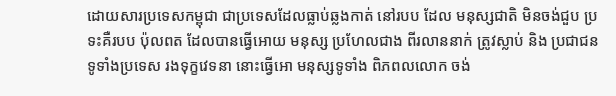ដោយសារប្រទេសកម្ពុជា ជាប្រទេសដែលធ្លាប់ឆ្លងកាត់ នៅរបប ដែល មនុស្សជាតិ មិនចង់ជួប ប្រទះគឺរបប ប៉ុលពត ដែលបានធ្វើអោយ មនុស្ស ប្រហែលជាង ពីរលាននាក់ ត្រូវស្លាប់ និង ប្រជាជនទូទាំងប្រទេស រងទុក្ខវេទនា នោះធ្វើអោ មនុស្សទូទាំង ពិភពលលោក ចង់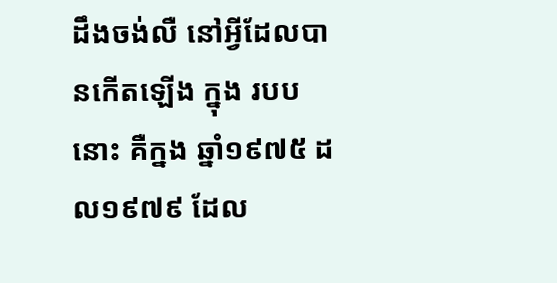ដឹងចង់លឺ នៅអ្វីដែលបានកើតឡើង ក្នុង របប នោះ គឺក្នង ឆ្នាំ១៩៧៥ ដល១៩៧៩ ដែល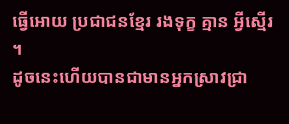ធ្វើអោយ ប្រជាជនខ្មែរ រងទុក្ខ គ្មាន អ្វីស្មើរ ។
ដូចនេះហើយបានជាមានអ្នកស្រាវជ្រា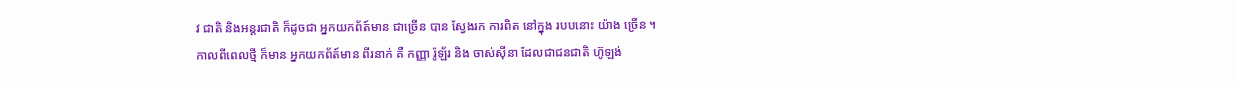វ ជាតិ និងអន្តរជាតិ ក៏ដូចជា អ្នកយកព័ត៍មាន ជាច្រើន បាន ស្វែងរក ការពិត នៅក្នុង របបនោះ យ៉ាង ច្រើន ។
កាលពីពេលថ្មី ក៏មាន អ្នកយកព័ត៍មាន ពីរនាក់ គឺ កញ្ញា រ៉ូឡ័រ និង ចាស់ស៊ីនា ដែលជាជនជាតិ ហ៊ូឡង់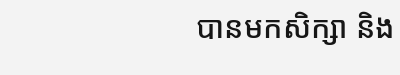បានមកសិក្សា និង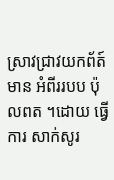ស្រាវជា្រវយកព័ត៍មាន អំពីររបប ប៉ុលពត ។ដោយ ធ្វើការ សាក់សូរ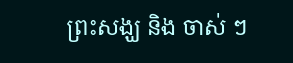ព្រះសង្ឃ និង ចាស់ ៗ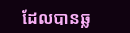ដែលបានឆ្ល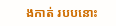ងកាត់ របបនោះ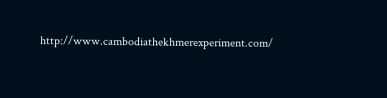http://www.cambodiathekhmerexperiment.com/